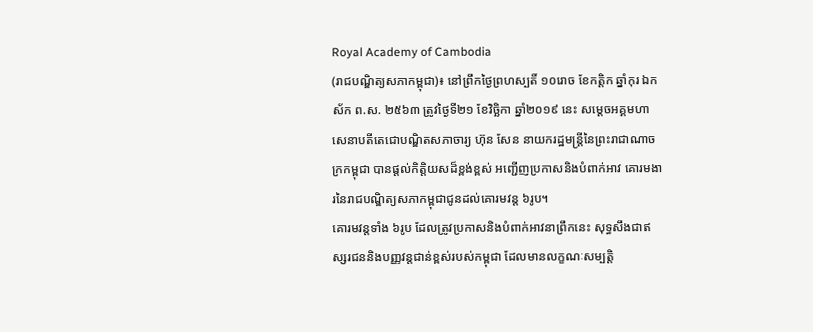Royal Academy of Cambodia
(រាជបណ្ឌិត្យសភាកម្ពុជា)៖ នៅព្រឹកថ្ងៃព្រហស្បតិ៍ ១០រោច ខែកត្ដិក ឆ្នាំកុរ ឯកស័ក ព.ស. ២៥៦៣ ត្រូវថ្ងៃទី២១ ខែវិច្ឆិកា ឆ្នាំ២០១៩ នេះ សម្ដេចអគ្គមហាសេនាបតីតេជោបណ្ឌិតសភាចារ្យ ហ៊ុន សែន នាយករដ្ឋមន្ត្រីនៃព្រះរាជាណាចក្រកម្ពុជា បានផ្ដល់កិត្តិយសដ៏ខ្ពង់ខ្ពស់ អញ្ជើញប្រកាសនិងបំពាក់អាវ គោរមងារនៃរាជបណ្ឌិត្យសភាកម្ពុជាជូនដល់គោរមវន្ត ៦រូប។
គោរមវន្តទាំង ៦រូប ដែលត្រូវប្រកាសនិងបំពាក់អាវនាព្រឹកនេះ សុទ្ធសឹងជាឥស្សរជននិងបញ្ញវន្តជាន់ខ្ពស់របស់កម្ពុជា ដែលមានលក្ខណៈសម្បត្តិ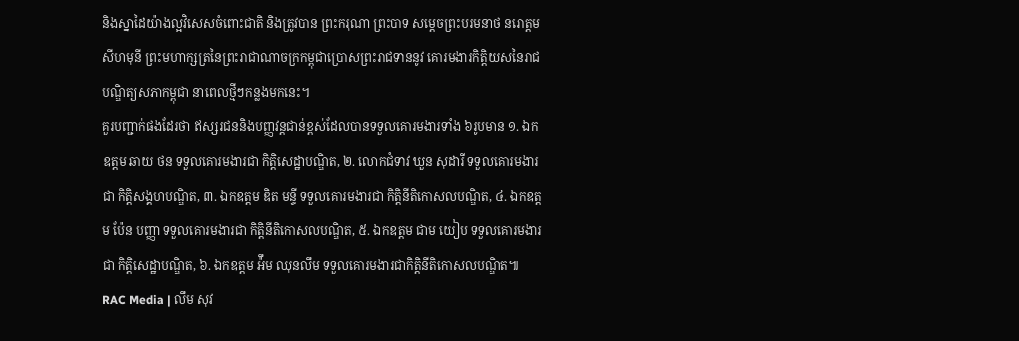និងស្នាដៃយ៉ាងល្អវិសេសចំពោះជាតិ និងត្រូវបាន ព្រះករុណា ព្រះបាទ សម្ដេចព្រះបរមនាថ នរោត្ដម សីហមុនី ព្រះមហាក្សត្រនៃព្រះរាជាណាចក្រកម្ពុជាប្រោសព្រះរាជទាននូវ គោរមងារកិត្តិយសនៃរាជបណ្ឌិត្យសភាកម្ពុជា នាពេលថ្មីៗកន្លងមកនេះ។
គួរបញ្ជាក់ផងដែរថា ឥស្សរជននិងបញ្ញវន្តជាន់ខ្ពស់ដែលបានទទួលគោរមងារទាំង ៦រូបមាន ១. ឯកឧត្ដម ឆាយ ថន ទទួលគោរមងារជា កិតិ្តសេដ្ឋាបណ្ឌិត, ២. លោកជំទាវ ឃួន សុដារី ទទួលគោរមងារជា កិតិ្តសង្គហបណ្ឌិត, ៣. ឯកឧត្ដម ឌិត មន្ទី ទទួលគោរមងារជា កិត្តិនីតិកោសលបណ្ឌិត, ៤. ឯកឧត្ដម ប៉ែន បញ្ញា ទទួលគោរមងារជា កិត្តិនីតិកោសលបណ្ឌិត, ៥. ឯកឧត្ដម ជាម យៀប ទទួលគោរមងារជា កិតិ្តសេដ្ឋាបណ្ឌិត, ៦. ឯកឧត្ដម អ៉ឹម ឈុនលឹម ទទួលគោរមងារជាកិត្តិនីតិកោសលបណ្ឌិត៕
RAC Media | លឹម សុវ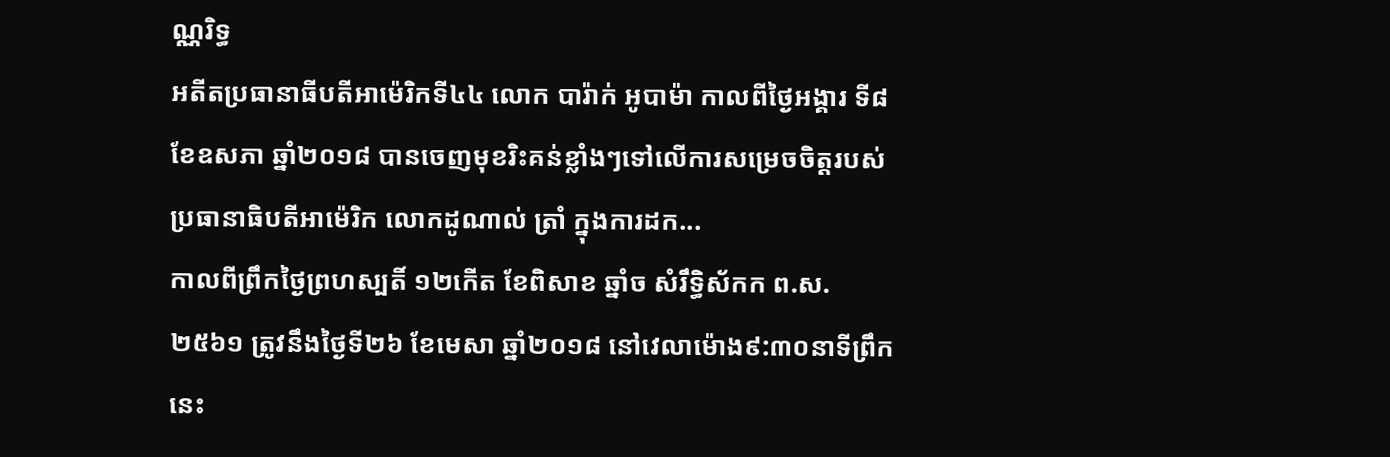ណ្ណរិទ្ធ
អតីតប្រធានាធីបតីអាម៉េរិកទី៤៤ លោក បារ៉ាក់ អូបាម៉ា កាលពីថ្ងៃអង្គារ ទី៨ ខែឧសភា ឆ្នាំ២០១៨ បានចេញមុខរិះគន់ខ្លាំងៗទៅលើការសម្រេចចិត្តរបស់ប្រធានាធិបតីអាម៉េរិក លោកដូណាល់ ត្រាំ ក្នុងការដក...
កាលពីព្រឹកថ្ងៃព្រហស្បតិ៍ ១២កើត ខែពិសាខ ឆ្នាំច សំរឹទ្ធិស័កក ព.ស.២៥៦១ ត្រូវនឹងថ្ងៃទី២៦ ខែមេសា ឆ្នាំ២០១៨ នៅវេលាម៉ោង៩:៣០នាទីព្រឹកនេះ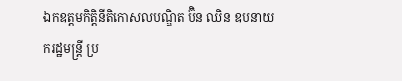ឯកឧត្តមកិត្តិនីតិកោសលបណ្ឌិត ប៊ិន ឈិន ឧបនាយករដ្ឋមន្ត្រី ប្រ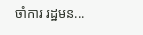ចាំការ រដ្ឋមន...